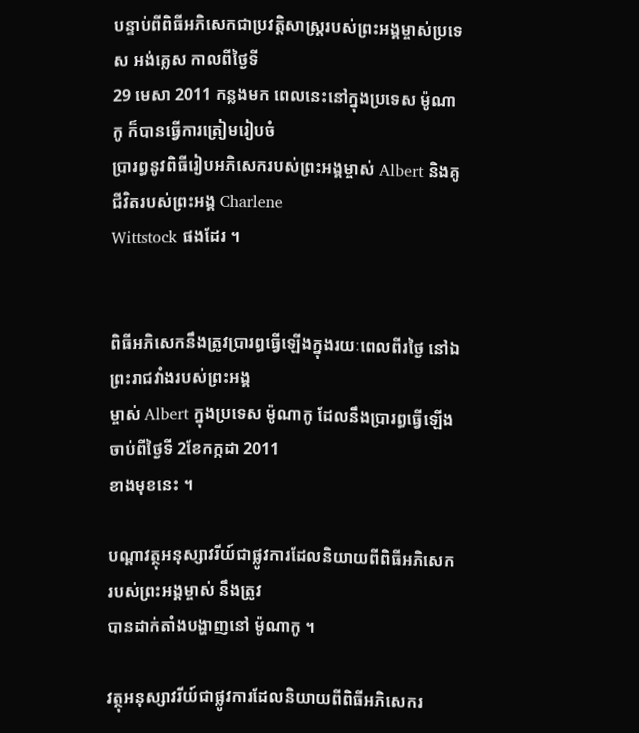បន្ទាប់ពីពិធីអភិសេកជាប្រវត្តិសាស្រ្តរបស់ព្រះអង្គម្ចាស់ប្រទេស អង់គ្លេស កាលពីថ្ងៃទី
29 មេសា 2011 កន្លងមក ពេលនេះនៅក្នុងប្រទេស ម៉ូណាកូ ក៏បានធ្វើការត្រៀមរៀបចំ
ប្រារព្ធនូវពិធីរៀបអភិសេករបស់ព្រះអង្គម្ចាស់ Albert និងគូជីវិតរបស់ព្រះអង្គ Charlene
Wittstock ផងដែរ ។


ពិធីអភិសេកនឹងត្រូវប្រារព្ធធ្វើឡើងក្នុងរយៈពេលពីរថ្ងៃ នៅឯព្រះរាជវាំងរបស់ព្រះអង្គ
ម្ចាស់ Albert ក្នុងប្រទេស ម៉ូណាកូ ដែលនឹងប្រារព្ធធ្វើឡើងចាប់ពីថ្ងៃទី 2ខែកក្កដា 2011
ខាងមុខនេះ ។

បណ្តាវត្ថុអនុស្សាវរីយ៍ជាផ្លូវការដែលនិយាយពីពិធីអភិសេករបស់ព្រះអង្គម្ចាស់ នឹងត្រូវ
បានដាក់តាំងបង្ហាញនៅ ម៉ូណាកូ ។

វត្ថុអនុស្សាវរីយ៍ជាផ្លូវការដែលនិយាយពីពិធីអភិសេករ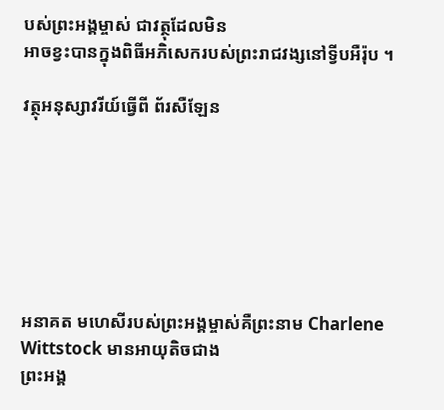បស់ព្រះអង្គម្ចាស់ ជាវត្ថុដែលមិន
អាចខ្វះបានក្នុងពិធីអភិសេករបស់ព្រះរាជវង្សនៅទ្វីបអឺរ៉ុប ។

វត្ថុអនុស្សាវរីយ៍ធ្វើពី ព័រសឺឡែន







អនាគត មហេសីរបស់ព្រះអង្គម្ចាស់គឺព្រះនាម Charlene Wittstock មានអាយុតិចជាង
ព្រះអង្គ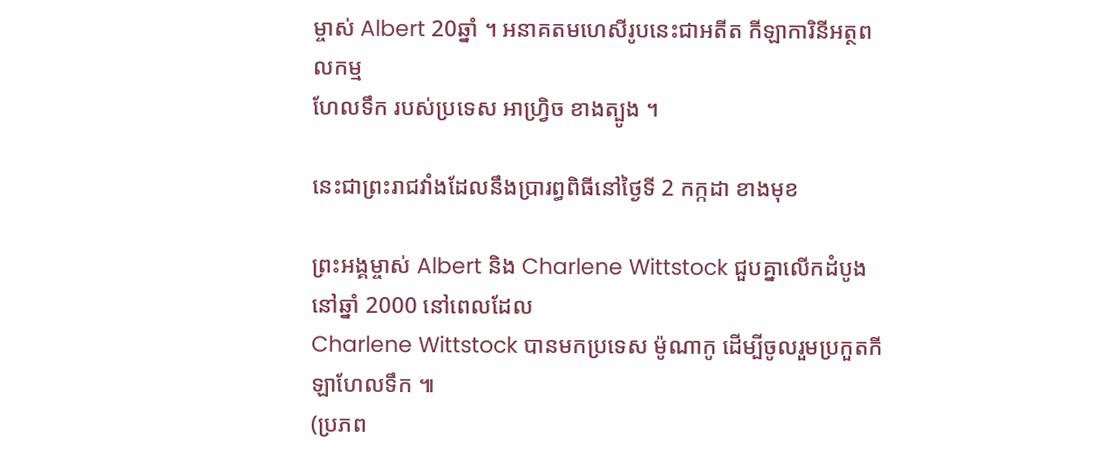ម្ចាស់ Albert 20ឆ្នាំ ។ អនាគតមហេសីរូបនេះជាអតីត កីឡាការិនីអត្ថពលកម្ម
ហែលទឹក របស់ប្រទេស អាហ្វ្រិច ខាងត្បូង ។

នេះជាព្រះរាជវាំងដែលនឹងប្រារព្ធពិធីនៅថ្ងៃទី 2 កក្កដា ខាងមុខ

ព្រះអង្គម្ចាស់ Albert និង Charlene Wittstock ជួបគ្នាលើកដំបូងនៅឆ្នាំ 2000 នៅពេលដែល
Charlene Wittstock បានមកប្រទេស ម៉ូណាកូ ដើម្បីចូលរួមប្រកួតកីឡាហែលទឹក ៕
(ប្រភព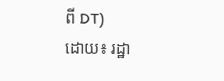ពី DT)
ដោយ៖ រដ្ឋា